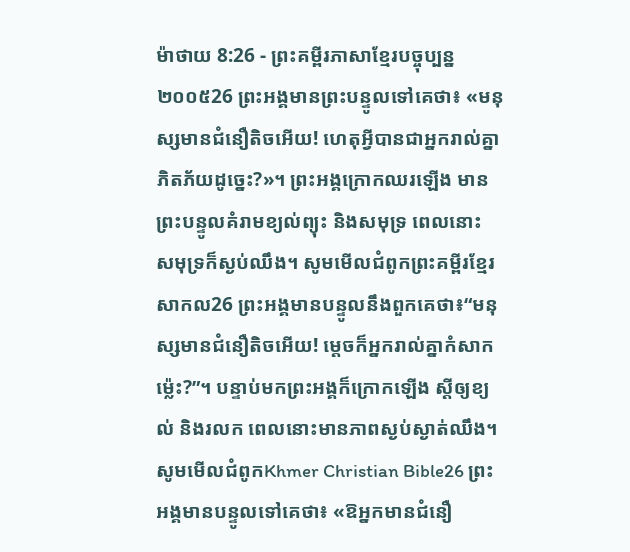ម៉ាថាយ 8:26 - ព្រះគម្ពីរភាសាខ្មែរបច្ចុប្បន្ន ២០០៥26 ព្រះអង្គមានព្រះបន្ទូលទៅគេថា៖ «មនុស្សមានជំនឿតិចអើយ! ហេតុអ្វីបានជាអ្នករាល់គ្នាភិតភ័យដូច្នេះ?»។ ព្រះអង្គក្រោកឈរឡើង មានព្រះបន្ទូលគំរាមខ្យល់ព្យុះ និងសមុទ្រ ពេលនោះ សមុទ្រក៏ស្ងប់ឈឹង។ សូមមើលជំពូកព្រះគម្ពីរខ្មែរសាកល26 ព្រះអង្គមានបន្ទូលនឹងពួកគេថា៖“មនុស្សមានជំនឿតិចអើយ! ម្ដេចក៏អ្នករាល់គ្នាកំសាកម្ល៉េះ?”។ បន្ទាប់មកព្រះអង្គក៏ក្រោកឡើង ស្ដីឲ្យខ្យល់ និងរលក ពេលនោះមានភាពស្ងប់ស្ងាត់ឈឹង។ សូមមើលជំពូកKhmer Christian Bible26 ព្រះអង្គមានបន្ទូលទៅគេថា៖ «ឱអ្នកមានជំនឿ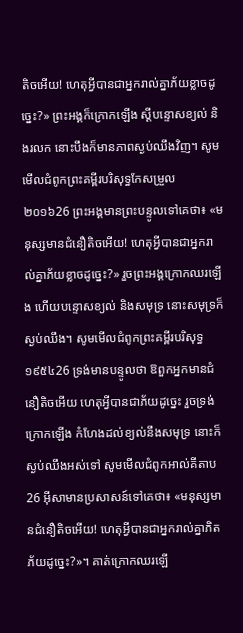តិចអើយ! ហេតុអ្វីបានជាអ្នករាល់គ្នាភ័យខ្លាចដូច្នេះ?» ព្រះអង្គក៏ក្រោកឡើង ស្ដីបន្ទោសខ្យល់ និងរលក នោះបឹងក៏មានភាពស្ងប់ឈឹងវិញ។ សូមមើលជំពូកព្រះគម្ពីរបរិសុទ្ធកែសម្រួល ២០១៦26 ព្រះអង្គមានព្រះបន្ទូលទៅគេថា៖ «មនុស្សមានជំនឿតិចអើយ! ហេតុអ្វីបានជាអ្នករាល់គ្នាភ័យខ្លាចដូច្នេះ?» រួចព្រះអង្គក្រោកឈរឡើង ហើយបន្ទោសខ្យល់ និងសមុទ្រ នោះសមុទ្រក៏ស្ងប់ឈឹង។ សូមមើលជំពូកព្រះគម្ពីរបរិសុទ្ធ ១៩៥៤26 ទ្រង់មានបន្ទូលថា ឱពួកអ្នកមានជំនឿតិចអើយ ហេតុអ្វីបានជាភ័យដូច្នេះ រួចទ្រង់ក្រោកឡើង កំហែងដល់ខ្យល់នឹងសមុទ្រ នោះក៏ស្ងប់ឈឹងអស់ទៅ សូមមើលជំពូកអាល់គីតាប26 អ៊ីសាមានប្រសាសន៍ទៅគេថា៖ «មនុស្សមានជំនឿតិចអើយ! ហេតុអ្វីបានជាអ្នករាល់គ្នាភិតភ័យដូច្នេះ?»។ គាត់ក្រោកឈរឡើ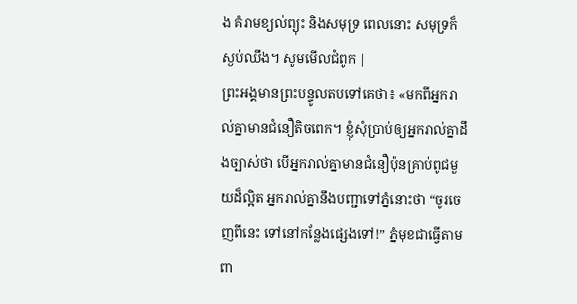ង គំរាមខ្យល់ព្យុះ និងសមុទ្រ ពេលនោះ សមុទ្រក៏ស្ងប់ឈឹង។ សូមមើលជំពូក |
ព្រះអង្គមានព្រះបន្ទូលតបទៅគេថា៖ «មកពីអ្នករាល់គ្នាមានជំនឿតិចពេក។ ខ្ញុំសុំប្រាប់ឲ្យអ្នករាល់គ្នាដឹងច្បាស់ថា បើអ្នករាល់គ្នាមានជំនឿប៉ុនគ្រាប់ពូជមួយដ៏ល្អិត អ្នករាល់គ្នានឹងបញ្ជាទៅភ្នំនោះថា “ចូរចេញពីនេះ ទៅនៅកន្លែងផ្សេងទៅ!” ភ្នំមុខជាធ្វើតាមពា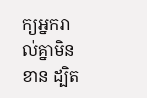ក្យអ្នករាល់គ្នាមិនខាន ដ្បិត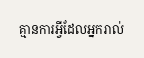គ្មានការអ្វីដែលអ្នករាល់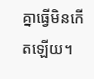គ្នាធ្វើមិនកើតឡើយ។